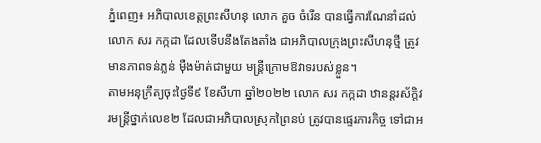ភ្នំពេញ៖ អភិបាលខេត្តព្រះសីហនុ លោក គួច ចំរើន បានធ្វើការណែនាំដល់លោក សរ កក្កដា ដែលទើបនឹងតែងតាំង ជាអភិបាលក្រុងព្រះសីហនុថ្មី ត្រូវមានភាពទន់ភ្លន់ ម៉ឺងម៉ាត់ជាមួយ មន្ត្រីក្រោមឱវាទរបស់ខ្លួន។
តាមអនុក្រឹត្យចុះថ្ងៃទី៩ ខែសីហា ឆ្នាំ២០២២ លោក សរ កក្កដា ឋានន្តរស័ក្តិវរមន្ត្រីថ្នាក់លេខ២ ដែលជាអភិបាលស្រុកព្រៃនប់ ត្រូវបានផ្ទេរភារកិច្ច ទៅជាអ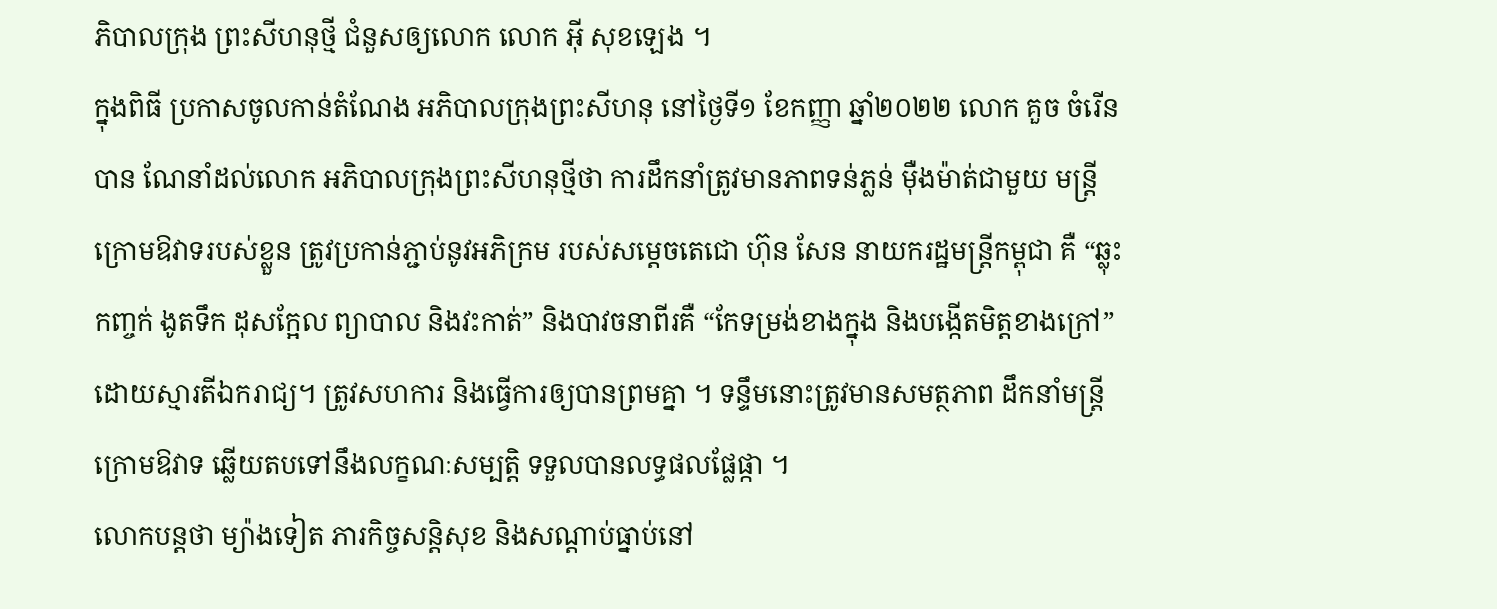ភិបាលក្រុង ព្រះសីហនុថ្មី ជំនួសឲ្យលោក លោក អ៊ី សុខឡេង ។
ក្នុងពិធី ប្រកាសចូលកាន់តំណែង អភិបាលក្រុងព្រះសីហនុ នៅថ្ងៃទី១ ខែកញ្ញា ឆ្នាំ២០២២ លោក គួច ចំរើន បាន ណែនាំដល់លោក អភិបាលក្រុងព្រះសីហនុថ្មីថា ការដឹកនាំត្រូវមានភាពទន់ភ្លន់ ម៉ឺងម៉ាត់ជាមួយ មន្ត្រីក្រោមឱវាទរបស់ខ្លួន ត្រូវប្រកាន់ភ្ជាប់នូវអភិក្រម របស់សម្តេចតេជោ ហ៊ុន សែន នាយករដ្ឋមន្ត្រីកម្ពុជា គឺ “ឆ្លុះកញ្ចក់ ងូតទឹក ដុសក្អែល ព្យាបាល និងវះកាត់” និងបាវចនាពីរគឺ “កែទម្រង់ខាងក្នុង និងបង្កើតមិត្តខាងក្រៅ” ដោយស្មារតីឯករាជ្យ។ ត្រូវសហការ និងធ្វើការឲ្យបានព្រមគ្នា ។ ទន្ទឹមនោះត្រូវមានសមត្ថភាព ដឹកនាំមន្ត្រីក្រោមឱវាទ ឆ្លើយតបទៅនឹងលក្ខណៈសម្បត្តិ ទទួលបានលទ្ធផលផ្លែផ្កា ។
លោកបន្តថា ម្យ៉ាងទៀត ភារកិច្ចសន្តិសុខ និងសណ្តាប់ធ្នាប់នៅ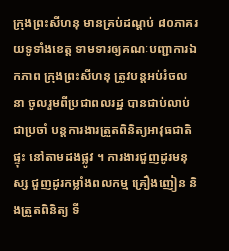ក្រុងព្រះសីហនុ មានគ្រប់ដណ្តប់ ៨០ភាគរយទូទាំងខេត្ត ទាមទារឲ្យគណៈបញ្ជាការឯកភាព ក្រុងព្រះសីហនុ ត្រូវបន្តអប់រំចលនា ចូលរួមពីប្រជាពលរដ្ឋ បានជាប់លាប់ជាប្រចាំ បន្តការងារត្រួតពិនិត្យអាវុធជាតិផ្ទុះ នៅតាមដងផ្លូវ ។ ការងារជួញដូរមនុស្ស ជួញដូរកម្លាំងពលកម្ម គ្រឿងញៀន និងត្រួតពិនិត្យ ទី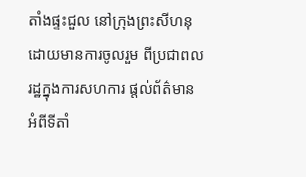តាំងផ្ទះជួល នៅក្រុងព្រះសីហនុ ដោយមានការចូលរួម ពីប្រជាពលរដ្ឋក្នុងការសហការ ផ្តល់ព័ត៌មាន អំពីទីតាំ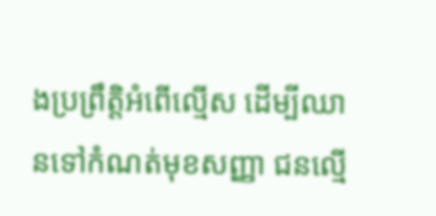ងប្រព្រឹត្តិអំពើល្មើស ដើម្បីឈានទៅកំណត់មុខសញ្ញា ជនល្មើ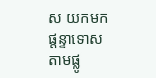ស យកមកផ្តន្ទាទោសតាមផ្លូ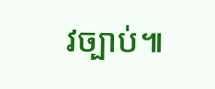វច្បាប់៕